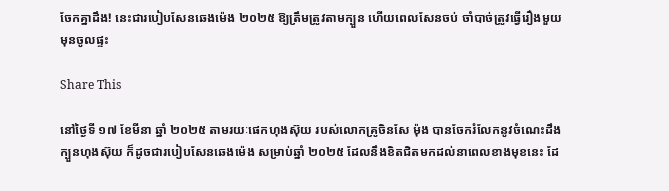ចែកគ្នាដឹង! នេះជារបៀបសែនឆេងម៉េង ២០២៥ ឱ្យត្រឹមត្រូវតាមក្បួន ហើយពេលសែនចប់ ចាំបាច់ត្រូវធ្វើរឿងមួយមុនចូលផ្ទះ

Share This

នៅថ្ងៃទី ១៧ ខែមីនា ឆ្នាំ ២០២៥ តាមរយៈផេកហុងស៊ុយ របស់លោកគ្រូចិនសែ ម៉ុង បានចែករំលែកនូវចំណេះដឹងក្បួនហុងស៊ុយ ក៏ដូចជារបៀបសែនឆេងម៉េង សម្រាប់ឆ្នាំ ២០២៥ ដែលនឹងខិតជិតមកដល់នាពេលខាងមុខនេះ ដែ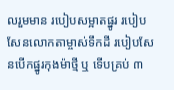លរួមមាន របៀបសម្អាតផ្នូរ របៀបសែនលោកតាម្ចាស់ទឹកដី របៀបសែនបើកផ្នូរកុងម៉ាថ្មី ឬ ទើបគ្រប់ ៣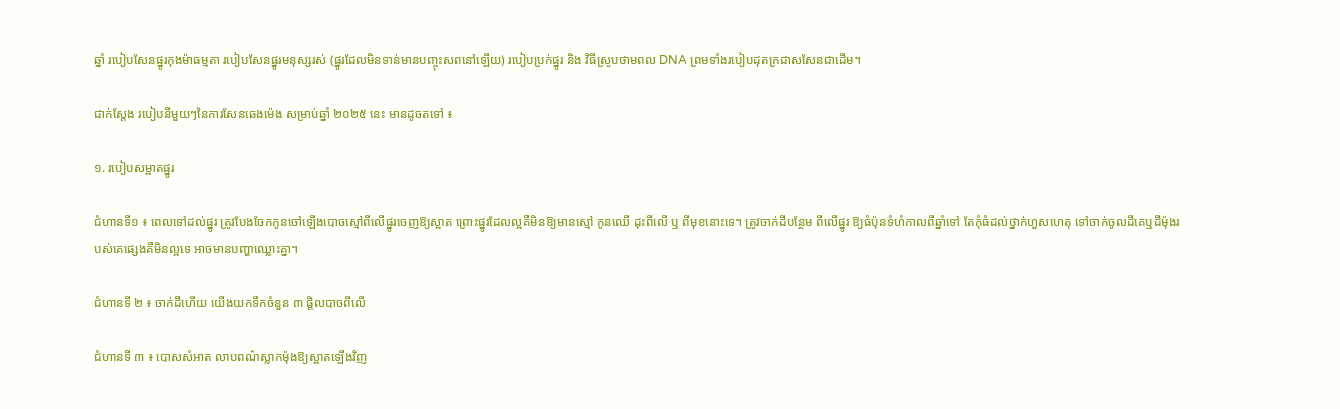ឆ្នាំ របៀបសែនផ្នូរកុងម៉ាធម្មតា របៀបសែនផ្នូរមនុស្សរស់ (ផ្នូរដែលមិនទាន់មានបញ្ចុះសពនៅឡើយ) របៀបប្រក់ផ្នូរ និង វិធីស្រូបថាមពល DNA ព្រមទាំងរបៀបដុតក្រដាសសែនជាដើម។

ជាក់ស្ដែង របៀបនីមួយៗនៃការសែនឆេងម៉េង សម្រាប់ឆ្នាំ ២០២៥ នេះ មានដូចតទៅ ៖

១. របៀបសម្អាតផ្នូរ

ជំហានទី១ ៖ ពេលទៅដល់ផ្នូរ ត្រូវបែងចែកកូនចៅឡើងបោចស្មៅពីលើផ្នូរចេញឱ្យស្អាត ព្រោះផ្នូរដែលល្អគឺមិនឱ្យមានស្មៅ កូនឈើ ដុះពីលើ ឬ ពីមុខនោះទេ។ ត្រូវចាក់ដីបន្ថែម ពីលើផ្នូរ ឱ្យធំប៉ុនទំហំកាលពីឆ្នាំទៅ តែកុំធំដល់ថ្នាក់ហួសហេតុ ទៅចាក់ចូលដីគេឬដីម៉ុងរបស់គេផ្សេងគឺមិនល្អទេ អាចមានបញ្ហាឈ្លោះគ្នា។

ជំហានទី ២ ៖ ចាក់ដីហើយ យើងយកទឹកចំនួន ៣ ផ្តិលបាចពីលើ

ជំហានទី ៣ ៖ បោសសំអាត លាបពណ៌ស្លាកម៉ុងឱ្យស្អាតឡើងវិញ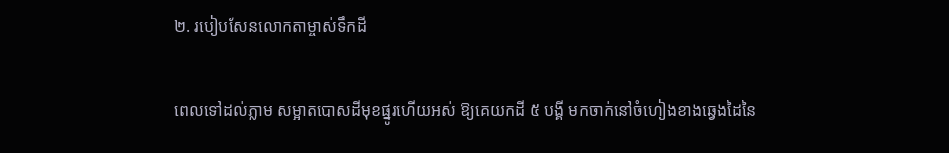២. របៀបសែនលោកតាម្ចាស់ទឹកដី

ពេលទៅដល់ភ្លាម សម្អាតបោសដីមុខផ្នូរហើយអស់ ឱ្យគេយកដី ៥ បង្គី មកចាក់នៅចំហៀងខាងឆ្វេងដៃនៃ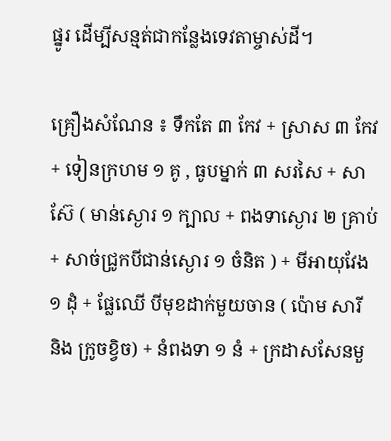ផ្នូរ ដើម្បីសន្មត់ជាកន្លែងទេវតាម្ចាស់ដី។

គ្រឿងសំណែន ៖ ទឹកតែ ៣ កែវ + ស្រាស ៣ កែវ + ទៀនក្រហម ១ គូ , ធូបម្នាក់ ៣ សរសៃ + សាស៊ែ ( មាន់ស្ងោរ ១ ក្បាល + ពងទាស្ងោរ ២ គ្រាប់ + សាច់ជ្រូកបីជាន់ស្ងោរ ១ ចំនិត ) + មីអាយុវែង ១ ដុំ + ផ្លែឈើ បីមុខដាក់មួយចាន ( ប៉ោម សារី និង ក្រូចខ្វិច) + នំពងទា ១ នំ + ក្រដាសសែនមួ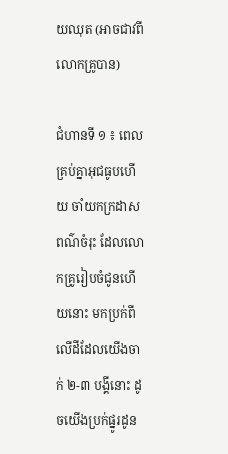យឈុត (អាចជាវពីលោកគ្រូបាន)

ជំហានទី ១ ៖ ពេលគ្រប់គ្នាអុជធូបហើយ ចាំយកក្រដាសពណ៌ចំរុះ ដែលលោកគ្រូរៀបចំជូនហើយនោះ មកប្រក់ពីលើដីដែលយើងចាក់ ២-៣ បង្គីនោះ ដូចយើងប្រក់ផ្នូរដូន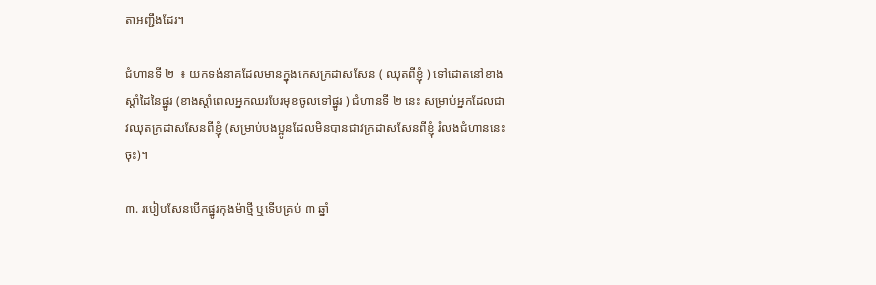តាអញ្ជឹងដែរ។

ជំហានទី ២  ៖ យកទង់នាគដែលមានក្នុងកេសក្រដាសសែន ( ឈុតពីខ្ញុំ ) ទៅដោតនៅខាងស្ដាំដៃនៃផ្នូរ (ខាងស្ដាំពេលអ្នកឈរបែរមុខចូលទៅផ្នូរ ) ជំហានទី ២ នេះ សម្រាប់អ្នកដែលជាវឈុតក្រដាសសែនពីខ្ញុំ (សម្រាប់បងប្អូនដែលមិនបានជាវក្រដាសសែនពីខ្ញុំ រំលងជំហាននេះចុះ)។

៣. របៀបសែនបើកផ្នូរកុងម៉ាថ្មី ឬទើបគ្រប់ ៣ ឆ្នាំ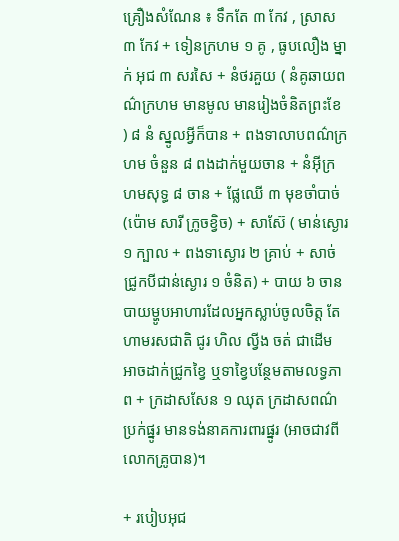គ្រឿងសំណែន ៖ ទឹកតែ ៣ កែវ , ស្រាស ៣ កែវ + ទៀនក្រហម ១ គូ , ធូបលឿង ម្នាក់ អុជ ៣ សរសៃ + នំថរគួយ ( នំគូឆាយពណ៌ក្រហម មានមូល មានរៀងចំនិតព្រះខែ ) ៨ នំ ស្នូលអ្វីក៏បាន + ពងទាលាបពណ៌ក្រហម ចំនួន ៨ ពងដាក់មួយចាន + នំអ៊ីក្រហមសុទ្ធ ៨ ចាន + ផ្លែឈើ ៣ មុខចាំបាច់ (ប៉ោម សារី ក្រូចខ្វិច) + សាស៊ែ ( មាន់ស្ងោរ ១ ក្បាល + ពងទាស្ងោរ ២ គ្រាប់ + សាច់ជ្រូកបីជាន់ស្ងោរ ១ ចំនិត) + បាយ ៦ ចាន បាយម្ហូបអាហារដែលអ្នកស្លាប់ចូលចិត្ត តែហាមរសជាតិ ជូរ ហិល ល្វីង ចត់ ជាដើម អាចដាក់ជ្រូកខ្វៃ ឬទាខ្វៃបន្ថែមតាមលទ្ធភាព + ក្រដាសសែន ១ ឈុត ក្រដាសពណ៌ប្រក់ផ្នូរ មានទង់នាគការពារផ្នូរ (អាចជាវពីលោកគ្រូបាន)។

+ របៀបអុជ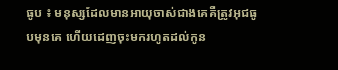ធូប ៖ មនុស្សដែលមានអាយុចាស់ជាងគេគឺត្រូវអុជធូបមុនគេ ហើយដេញចុះមករហូតដល់កូន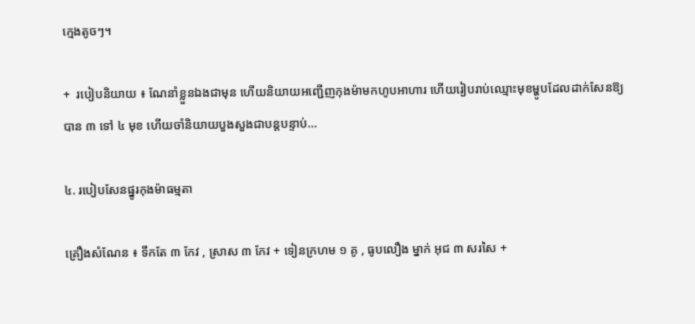ក្មេងតូចៗ។

+  របៀបនិយាយ ៖ ណែនាំខ្លួនឯងជាមុន ហើយនិយាយអញ្ជើញកុងម៉ាមកហូបអាហារ ហើយរៀបរាប់ឈ្មោះមុខម្ហូបដែលដាក់សែនឱ្យបាន ៣ ទៅ ៤ មុខ ហើយចាំនិយាយបួងសួងជាបន្តបន្ទាប់…

៤. របៀបសែនផ្នូរកុងម៉ាធម្មតា

គ្រឿងសំណែន ៖ ទឹកតែ ៣ កែវ , ស្រាស ៣ កែវ + ទៀនក្រហម ១ គូ , ធូបលឿង ម្នាក់ អុជ ៣ សរសៃ +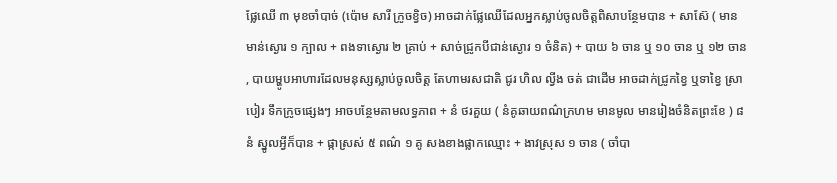ផ្លែឈើ ៣ មុខចាំបាច់ (ប៉ោម សារី ក្រូចខ្វិច) អាចដាក់ផ្លែឈើដែលអ្នកស្លាប់ចូលចិត្តពិសាបន្ថែមបាន + សាស៊ែ ( មានមាន់ស្ងោរ ១ ក្បាល + ពងទាស្ងោរ ២ គ្រាប់ + សាច់ជ្រូកបីជាន់ស្ងោរ ១ ចំនិត) + បាយ ៦ ចាន ឬ ១០ ចាន ឬ ១២ ចាន , បាយម្ហូបអាហារដែលមនុស្សស្លាប់ចូលចិត្ត តែហាមរសជាតិ ជូរ ហិល ល្វីង ចត់ ជាដើម អាចដាក់ជ្រូកខ្វៃ ឬទាខ្វៃ ស្រាបៀរ ទឹកក្រូចផ្សេងៗ អាចបន្ថែមតាមលទ្ធភាព + នំ ថរគួយ ( នំគូឆាយពណ៌ក្រហម មានមូល មានរៀងចំនិតព្រះខែ ) ៨ នំ ស្នូលអ្វីក៏បាន + ផ្កាស្រស់ ៥ ពណ៌ ១ គូ សងខាងផ្លាកឈ្មោះ + ងាវស្រុស ១ ចាន ( ចាំបា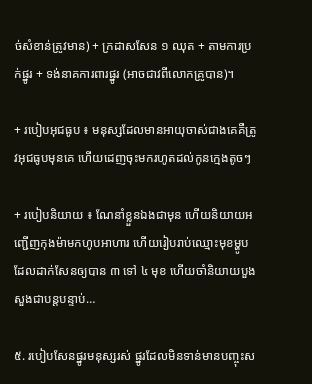ច់សំខាន់ត្រូវមាន) + ក្រដាសសែន ១ ឈុត + តាមការប្រក់ផ្នូរ + ទង់នាគការពារផ្នូរ (អាចជាវពីលោកគ្រូបាន)។

+ របៀបអុជធូប ៖ មនុស្សដែលមានអាយុចាស់ជាងគេគឺត្រូវអុជធូបមុនគេ ហើយដេញចុះមករហូតដល់កូនក្មេងតូចៗ

+ របៀបនិយាយ ៖ ណែនាំខ្លួនឯងជាមុន ហើយនិយាយអញ្ជើញកុងម៉ាមកហូបអាហារ ហើយរៀបរាប់ឈ្មោះមុខម្ហូបដែលដាក់សែនឲ្យបាន ៣ ទៅ ៤ មុខ ហើយចាំនិយាយបួងសួងជាបន្តបន្ទាប់…

៥. របៀបសែនផ្នូរមនុស្សរស់ ផ្នូរដែលមិនទាន់មានបញ្ចុះស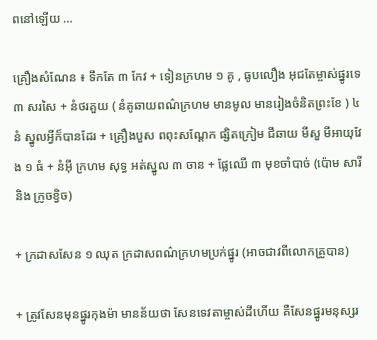ពនៅឡើយ …

គ្រឿងសំណែន ៖ ទឹកតែ ៣ កែវ + ទៀនក្រហម ១ គូ , ធូបលឿង អុជតែម្ចាស់ផ្នូរទេ ៣ សរសៃ + នំថរគួយ ( នំគូឆាយពណ៌ក្រហម មានមូល មានរៀងចំនិតព្រះខែ ) ៤ នំ ស្នូលអ្វីក៏បានដែរ + គ្រឿងបួស ពពុះសណ្ដែក ផ្សិតក្រៀម ជីឆាយ មីសួ មីអាយុវែង ១ ធំ + នំអ៊ី ក្រហម សុទ្ធ អត់ស្នូល ៣ ចាន + ផ្លែឈើ ៣ មុខចាំបាច់ (ប៉ោម សារី និង ក្រូចខ្វិច)

+ ក្រដាសសែន ១ ឈុត ក្រដាសពណ៌ក្រហមប្រក់ផ្នូរ (អាចជាវពីលោកគ្រូបាន)

+ ត្រូវសែនមុនផ្នូរកុងម៉ា មានន័យថា សែនទេវតាម្ចាស់ដីហើយ គឺសែនផ្នូរមនុស្សរ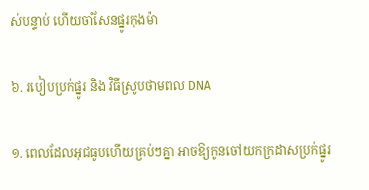ស់បន្ទាប់ ហើយចាំសែនផ្នូរកុងម៉ា

៦. របៀបប្រក់ផ្នូរ និង វិធីស្រូបថាមពល DNA

១. ពេលដែលអុជធូបហើយគ្រប់ៗគ្នា អាចឱ្យកូនចៅយកក្រដាសប្រក់ផ្នូរ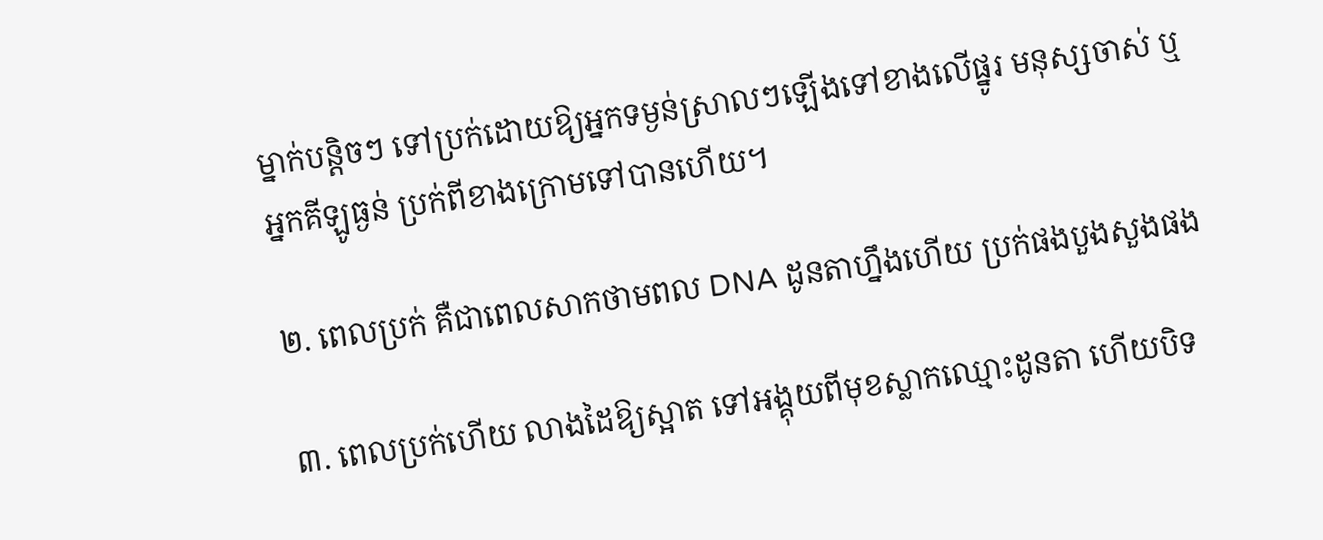ម្នាក់បន្តិចៗ ទៅប្រក់ដោយឱ្យអ្នកទម្ងន់ស្រាលៗឡើងទៅខាងលើផ្នូរ មនុស្សចាស់ ឬ អ្នកគីឡូធ្ងន់ ប្រក់ពីខាងក្រោមទៅបានហើយ។

២. ពេលប្រក់ គឺជាពេលសាកថាមពល DNA ដូនតាហ្នឹងហើយ ប្រក់ផងបួងសួងផង

៣. ពេលប្រក់ហើយ លាងដៃឱ្យស្អាត ទៅអង្គុយពីមុខស្លាកឈ្មោះដូនតា ហើយបិទ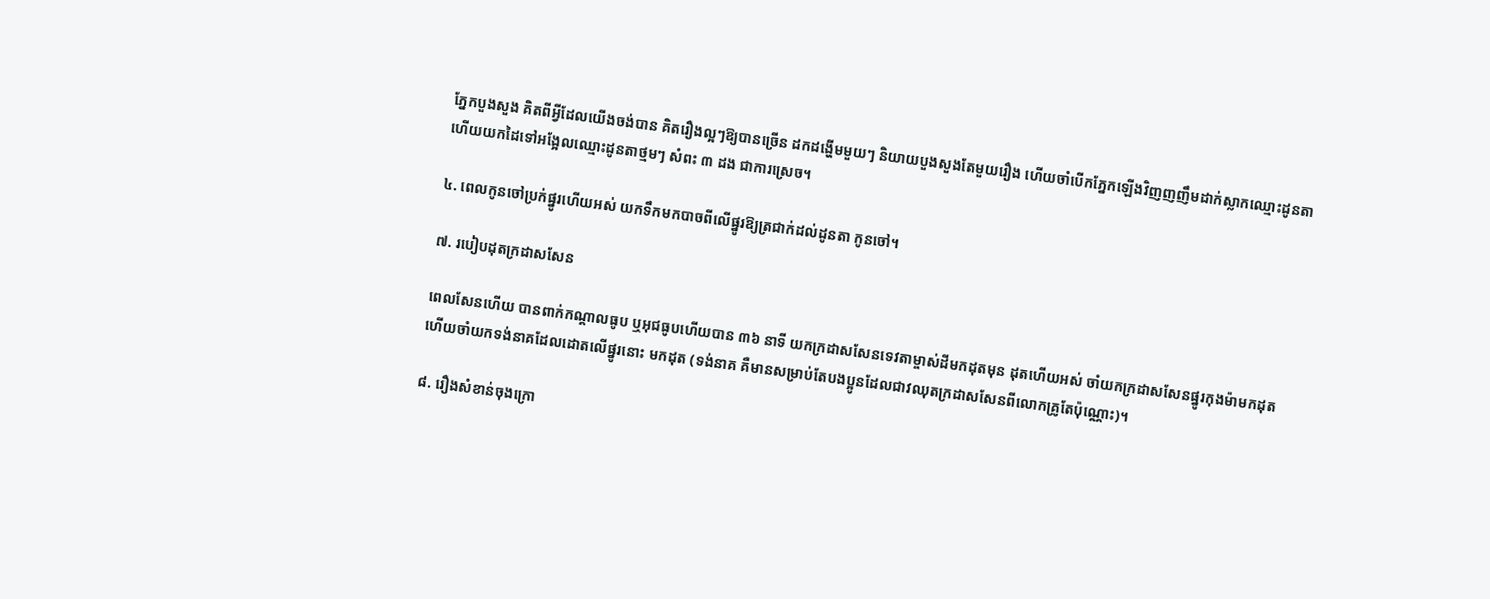ភ្នែកបួងសួង គិតពីអ្វីដែលយើងចង់បាន គិតរឿងល្អៗឱ្យបានច្រើន ដកដង្ហើមមួយៗ និយាយបួងសួងតែមួយរឿង ហើយចាំបើកភ្នែកឡើងវិញញញឹមដាក់ស្លាកឈ្មោះដូនតា ហើយយកដៃទៅអង្អែលឈ្មោះដូនតាថ្មមៗ សំពះ ៣ ដង ជាការស្រេច។

៤. ពេលកូនចៅប្រក់ផ្នូរហើយអស់ យកទឹកមកបាចពីលើផ្នូរឱ្យត្រជាក់ដល់ដូនតា កូនចៅ។

៧. របៀបដុតក្រដាសសែន

ពេលសែនហើយ បានពាក់កណ្ដាលធូប ឬអុជធូបហើយបាន ៣៦ នាទី យកក្រដាសសែនទេវតាម្ចាស់ដីមកដុតមុន ដុតហើយអស់ ចាំយកក្រដាសសែនផ្នូរកុងម៉ាមកដុត ហើយចាំយកទង់នាគដែលដោតលើផ្នូរនោះ មកដុត (ទង់នាគ គឺមានសម្រាប់តែបងប្អូនដែលជាវឈុតក្រដាសសែនពីលោកគ្រូតែប៉ុណ្ណោះ)។

៨. រឿងសំខាន់ចុងក្រោ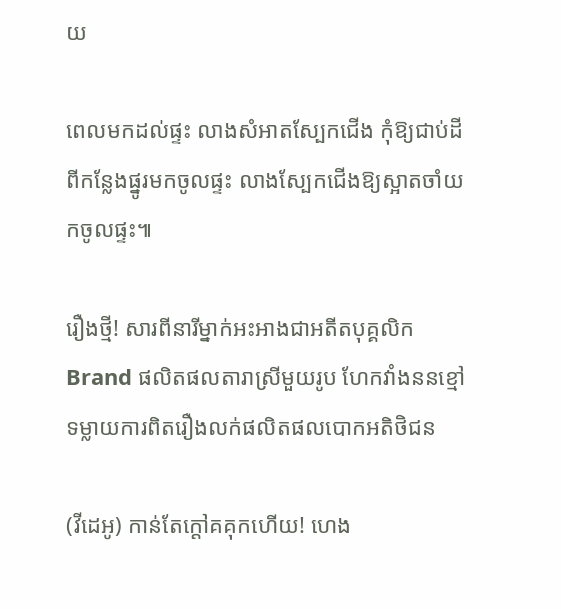យ

ពេលមកដល់ផ្ទះ លាងសំអាតស្បែកជើង កុំឱ្យជាប់ដីពីកន្លែងផ្នូរមកចូលផ្ទះ លាងស្បែកជើងឱ្យស្អាតចាំយកចូលផ្ទះ៕

រឿងថ្មី! សារពីនារីម្នាក់អះអាងជាអតីតបុគ្គលិក Brand ផលិតផលតារាស្រីមួយរូប ហែកវាំងននខ្មៅទម្លាយការពិតរឿងលក់ផលិតផលបោកអតិថិជន

(វីដេអូ) កាន់តែក្ដៅគគុកហើយ! ហេង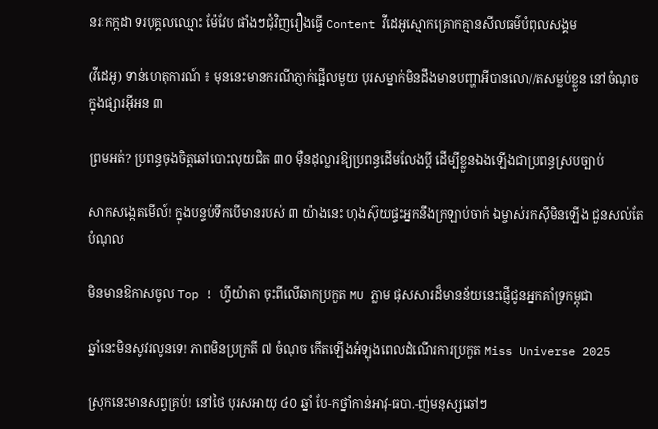នរៈកក្កដា ទរបុគ្គលឈ្មោះ ម៉ែវែប ផាំងៗជុំវិញរឿងធ្វើ Content វីដេអូស្មោកគ្រោកគ្មានសីលធម៌បំពុលសង្គម

(វីដេអូ) ទាន់ហេតុការណ៍ ៖ មុននេះមានករណីភ្ញាក់ផ្អើលមួយ បុរសម្នាក់មិនដឹងមានបញ្ហាអីបានលោ//តសម្លប់ខ្លួន នៅចំណុចក្នុងផ្សារអ៊ីអន ៣

ព្រមអត់? ប្រពន្ធចុងចិត្តឆៅបោះលុយជិត ៣០ ម៉ឺនដុល្លារឱ្យប្រពន្ធដើមលែងប្តី ដើម្បីខ្លួនឯងឡើងជាប្រពន្ធស្របច្បាប់

សាកសង្កេតមើល៍! ក្នុងបន្ទប់ទឹកបើមានរបស់ ៣ យ៉ាងនេះ ហុងស៊ុយផ្ទះអ្នកនឹងក្រឡាប់ចាក់ ឯម្ចាស់រកស៊ីមិនឡើង ជួនសល់តែបំណុល

មិនមានឱកាសចូល Top ! ហ្វីយ៉ាតា ចុះពីលើឆាកប្រកួត MU ភ្លាម ផុសសារដ៏មានន័យនេះផ្ញើជូនអ្នកគាំទ្រកម្ពុជា

ឆ្នាំនេះមិនសូវរលូនទេ! ភាពមិនប្រក្រតី ៧ ចំណុច កើតឡើងអំឡុងពេលដំណើរការប្រកួត Miss Universe 2025

ស្រុកនេះមានសព្វគ្រប់! នៅថៃ បុរសអាយុ ៤០ ឆ្នាំ បែ-កថ្នាំកាន់អាវុ-ធបា.-ញ់មនុស្សឆៅៗ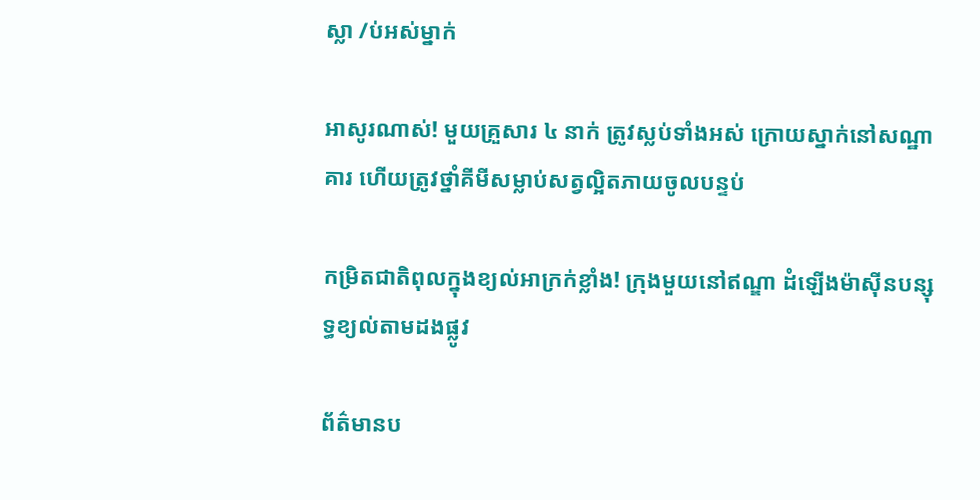ស្លា /ប់អស់ម្នាក់

អាសូរណាស់! មួយគ្រួសារ ៤ នាក់ ត្រូវស្លប់ទាំងអស់ ក្រោយស្នាក់នៅសណ្ឋាគារ ហើយត្រូវថ្នាំគីមីសម្លាប់សត្វល្អិតភាយចូលបន្ទប់

កម្រិតជាតិពុលក្នុងខ្យល់អាក្រក់ខ្លាំង! ក្រុងមួយនៅឥណ្ឌា ដំឡើងម៉ាស៊ីនបន្សុទ្ធខ្យល់តាមដងផ្លូវ

ព័ត៌មានប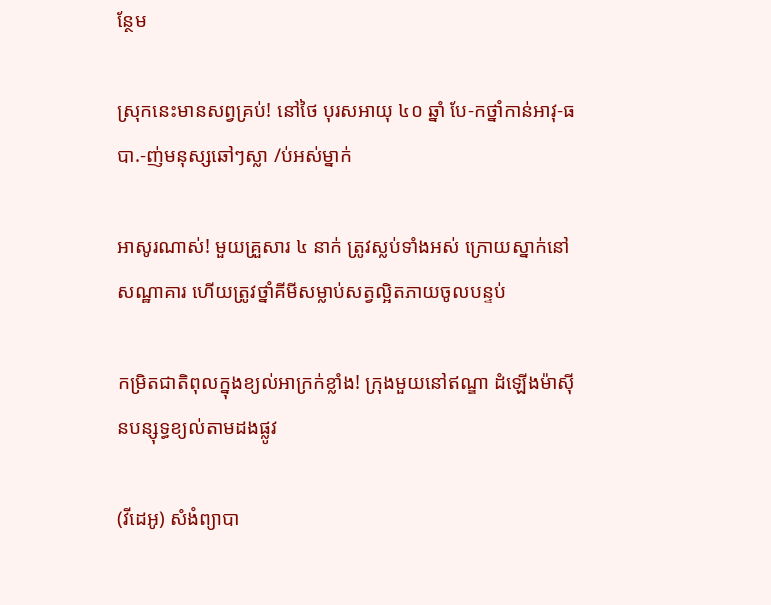ន្ថែម

ស្រុកនេះមានសព្វគ្រប់! នៅថៃ បុរសអាយុ ៤០ ឆ្នាំ បែ-កថ្នាំកាន់អាវុ-ធបា.-ញ់មនុស្សឆៅៗស្លា /ប់អស់ម្នាក់

អាសូរណាស់! មួយគ្រួសារ ៤ នាក់ ត្រូវស្លប់ទាំងអស់ ក្រោយស្នាក់នៅសណ្ឋាគារ ហើយត្រូវថ្នាំគីមីសម្លាប់សត្វល្អិតភាយចូលបន្ទប់

កម្រិតជាតិពុលក្នុងខ្យល់អាក្រក់ខ្លាំង! ក្រុងមួយនៅឥណ្ឌា ដំឡើងម៉ាស៊ីនបន្សុទ្ធខ្យល់តាមដងផ្លូវ

(វីដេអូ) សំងំព្យាបា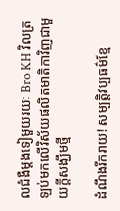លជំងឺម្តងទៀមួយរយៈ Bro KH វិលត្រឡប់មកលើវិស័យផលិតមាតិកាវិញជាមួយក្តីសង្ឃឹមថ្មី

ដំណឹងរីករាយ! សម្បត្តិវប្បធម៌ខ្មែ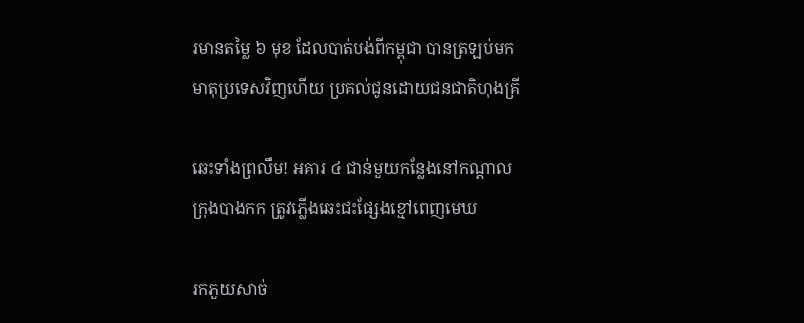រមានតម្លៃ ៦ មុខ ដែលបាត់បង់ពីកម្ពុជា បានត្រឡប់មកមាតុប្រទេសវិញហើយ ប្រគល់ជូនដោយជនជាតិហុងគ្រី

ឆេះទាំងព្រលឹម! អគារ ៤ ជាន់មួយកន្លែងនៅកណ្ដាលក្រុងបាងកក ត្រូវភ្លើងឆេះជះផ្សែងខ្មៅពេញមេឃ

រកភួយសាច់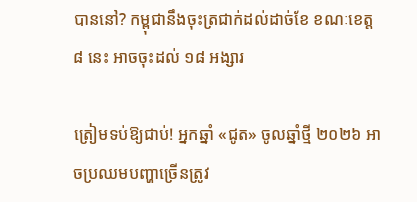បាននៅ? កម្ពុជានឹងចុះត្រជាក់ដល់ដាច់ខែ ខណៈខេត្ត ៨ នេះ អាចចុះដល់ ១៨ អង្សារ

ត្រៀមទប់ឱ្យជាប់! អ្នកឆ្នាំ «ជូត» ចូលឆ្នាំថ្មី ២០២៦ អាចប្រឈមបញ្ហាច្រើនត្រូវ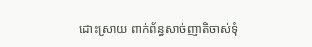ដោះស្រាយ ពាក់ព័ន្ធសាច់ញាតិចាស់ទុំ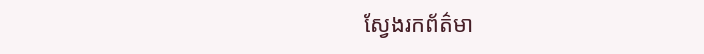ស្វែងរកព័ត៌មា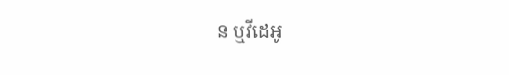ន ឬវីដេអូ